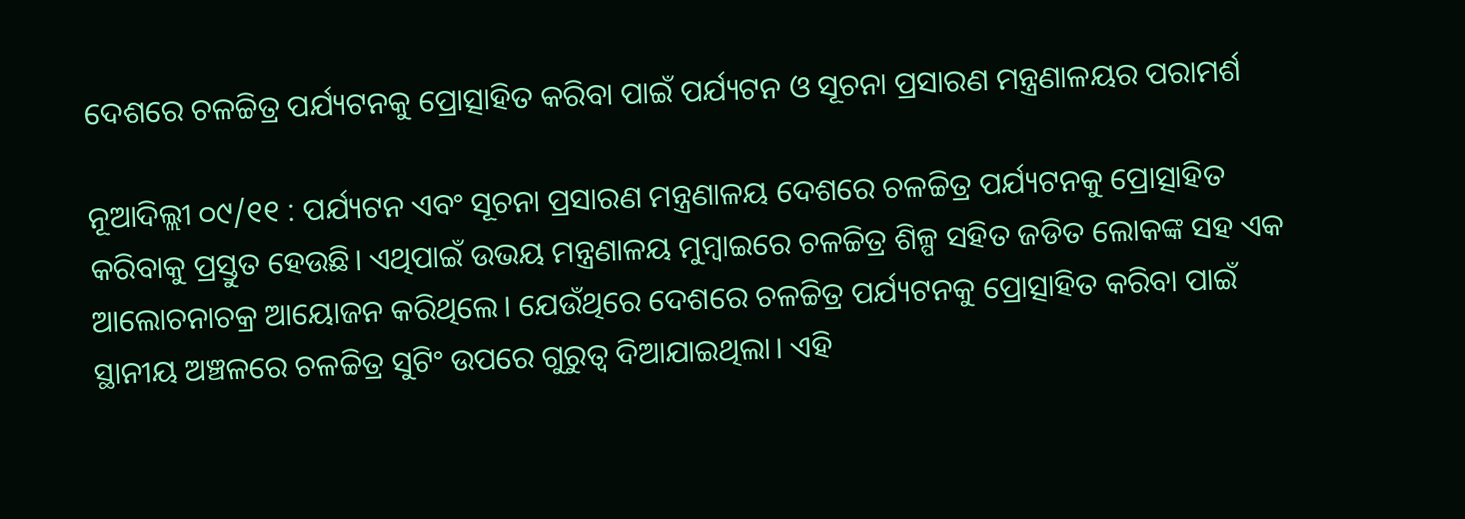ଦେଶରେ ଚଳଚ୍ଚିତ୍ର ପର୍ଯ୍ୟଟନକୁ ପ୍ରୋତ୍ସାହିତ କରିବା ପାଇଁ ପର୍ଯ୍ୟଟନ ଓ ସୂଚନା ପ୍ରସାରଣ ମନ୍ତ୍ରଣାଳୟର ପରାମର୍ଶ

ନୂଆଦିଲ୍ଲୀ ୦୯/୧୧ : ପର୍ଯ୍ୟଟନ ଏବଂ ସୂଚନା ପ୍ରସାରଣ ମନ୍ତ୍ରଣାଳୟ ଦେଶରେ ଚଳଚ୍ଚିତ୍ର ପର୍ଯ୍ୟଟନକୁ ପ୍ରୋତ୍ସାହିତ କରିବାକୁ ପ୍ରସ୍ତୁତ ହେଉଛି। ଏଥିପାଇଁ ଉଭୟ ମନ୍ତ୍ରଣାଳୟ ମୁମ୍ବାଇରେ ଚଳଚ୍ଚିତ୍ର ଶିଳ୍ପ ସହିତ ଜଡିତ ଲୋକଙ୍କ ସହ ଏକ ଆଲୋଚନାଚକ୍ର ଆୟୋଜନ କରିଥିଲେ। ଯେଉଁଥିରେ ଦେଶରେ ଚଳଚ୍ଚିତ୍ର ପର୍ଯ୍ୟଟନକୁ ପ୍ରୋତ୍ସାହିତ କରିବା ପାଇଁ ସ୍ଥାନୀୟ ଅଞ୍ଚଳରେ ଚଳଚ୍ଚିତ୍ର ସୁଟିଂ ଉପରେ ଗୁରୁତ୍ୱ ଦିଆଯାଇଥିଲା। ଏହି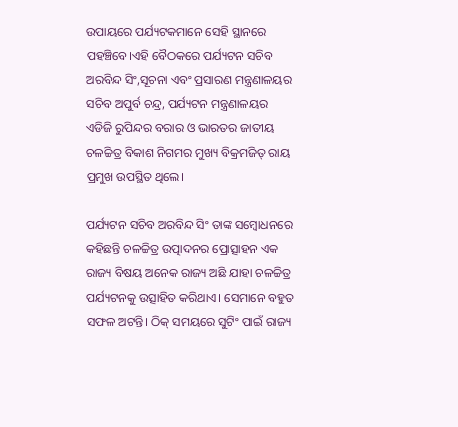ଉପାୟରେ ପର୍ଯ୍ୟଟକମାନେ ସେହି ସ୍ଥାନରେ ପହଞ୍ଚିବେ।ଏହି ବୈଠକରେ ପର୍ଯ୍ୟଟନ ସଚିବ ଅରବିନ୍ଦ ସିଂ,ସୂଚନା ଏବଂ ପ୍ରସାରଣ ମନ୍ତ୍ରଣାଳୟର ସଚିବ ଅପୁର୍ବ ଚନ୍ଦ୍ର, ପର୍ଯ୍ୟଟନ ମନ୍ତ୍ରଣାଳୟର ଏଡିଜି ରୁପିନ୍ଦର ବରାର ଓ ଭାରତର ଜାତୀୟ ଚଳଚ୍ଚିତ୍ର ବିକାଶ ନିଗମର ମୁଖ୍ୟ ବିକ୍ରମଜିତ୍ ରାୟ ପ୍ରମୁଖ ଉପସ୍ଥିତ ଥିଲେ।

ପର୍ଯ୍ୟଟନ ସଚିବ ଅରବିନ୍ଦ ସିଂ ତାଙ୍କ ସମ୍ବୋଧନରେ କହିଛନ୍ତି ଚଳଚ୍ଚିତ୍ର ଉତ୍ପାଦନର ପ୍ରୋତ୍ସାହନ ଏକ ରାଜ୍ୟ ବିଷୟ ଅନେକ ରାଜ୍ୟ ଅଛି ଯାହା ଚଳଚ୍ଚିତ୍ର ପର୍ଯ୍ୟଟନକୁ ଉତ୍ସାହିତ କରିଥାଏ। ସେମାନେ ବହୁତ ସଫଳ ଅଟନ୍ତି। ଠିକ୍ ସମୟରେ ସୁଟିଂ ପାଇଁ ରାଜ୍ୟ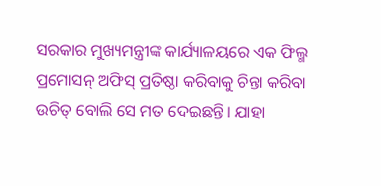ସରକାର ମୁଖ୍ୟମନ୍ତ୍ରୀଙ୍କ କାର୍ଯ୍ୟାଳୟରେ ଏକ ଫିଲ୍ମ ପ୍ରମୋସନ୍ ଅଫିସ୍ ପ୍ରତିଷ୍ଠା କରିବାକୁ ଚିନ୍ତା କରିବା ଉଚିତ୍ ବୋଲି ସେ ମତ ଦେଇଛନ୍ତି। ଯାହା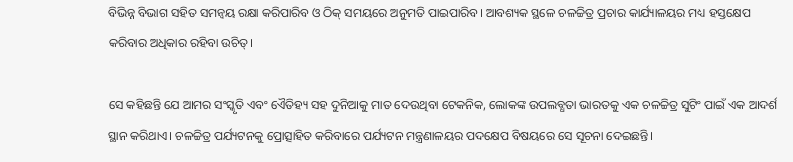ବିଭିନ୍ନ ବିଭାଗ ସହିତ ସମନ୍ୱୟ ରକ୍ଷା କରିପାରିବ ଓ ଠିକ୍ ସମୟରେ ଅନୁମତି ପାଇପାରିବ। ଆବଶ୍ୟକ ସ୍ଥଳେ ଚଳଚ୍ଚିତ୍ର ପ୍ରଚାର କାର୍ଯ୍ୟାଳୟର ମଧ୍ୟ ହସ୍ତକ୍ଷେପ କରିବାର ଅଧିକାର ରହିବା ଉଚିତ୍।

ସେ କହିଛନ୍ତି ଯେ ଆମର ସଂସ୍କୃତି ଏବଂ ଏୈତିହ୍ୟ ସହ ଦୁନିଆକୁ ମାତ ଦେଉଥିବା ଟେକନିକ, ଲୋକଙ୍କ ଉପଲବ୍ଧତା ଭାରତକୁ ଏକ ଚଳଚ୍ଚିତ୍ର ସୁଟିଂ ପାଇଁ ଏକ ଆଦର୍ଶ ସ୍ଥାନ କରିଥାଏ। ଚଳଚ୍ଚିତ୍ର ପର୍ଯ୍ୟଟନକୁ ପ୍ରୋତ୍ସାହିତ କରିବାରେ ପର୍ଯ୍ୟଟନ ମନ୍ତ୍ରଣାଳୟର ପଦକ୍ଷେପ ବିଷୟରେ ସେ ସୂଚନା ଦେଇଛନ୍ତି।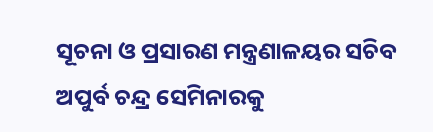ସୂଚନା ଓ ପ୍ରସାରଣ ମନ୍ତ୍ରଣାଳୟର ସଚିବ ଅପୁର୍ବ ଚନ୍ଦ୍ର ସେମିନାରକୁ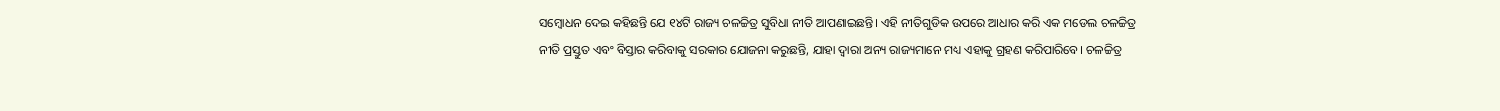ସମ୍ବୋଧନ ଦେଇ କହିଛନ୍ତି ଯେ ୧୪ଟି ରାଜ୍ୟ ଚଳଚ୍ଚିତ୍ର ସୁବିଧା ନୀତି ଆପଣାଇଛନ୍ତି। ଏହି ନୀତିଗୁଡିକ ଉପରେ ଆଧାର କରି ଏକ ମଡେଲ ଚଳଚ୍ଚିତ୍ର ନୀତି ପ୍ରସ୍ତୁତ ଏବଂ ବିସ୍ତାର କରିବାକୁ ସରକାର ଯୋଜନା କରୁଛନ୍ତି, ଯାହା ଦ୍ୱାରା ଅନ୍ୟ ରାଜ୍ୟମାନେ ମଧ୍ୟ ଏହାକୁ ଗ୍ରହଣ କରିପାରିବେ। ଚଳଚ୍ଚିତ୍ର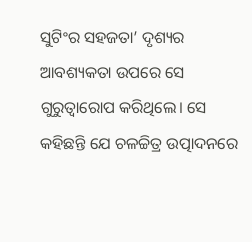ସୁଟିଂର ସହଜତା’ ଦୃଶ୍ୟର ଆବଶ୍ୟକତା ଉପରେ ସେ ଗୁରୁତ୍ୱାରୋପ କରିଥିଲେ। ସେ କହିଛନ୍ତି ଯେ ଚଳଚ୍ଚିତ୍ର ଉତ୍ପାଦନରେ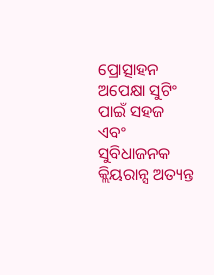ପ୍ରୋତ୍ସାହନ ଅପେକ୍ଷା ସୁଟିଂ ପାଇଁ ସହଜ ଏବଂ ସୁବିଧାଜନକ କ୍ଲିୟରାନ୍ସ ଅତ୍ୟନ୍ତ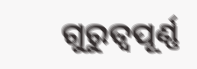ଗୁରୁତ୍ୱପୂର୍ଣ୍ଣ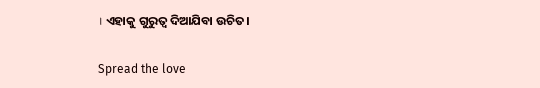। ଏହାକୁ ଗୁରୁତ୍ୱ ଦିଆଯିବା ଉଚିତ।

Spread the love